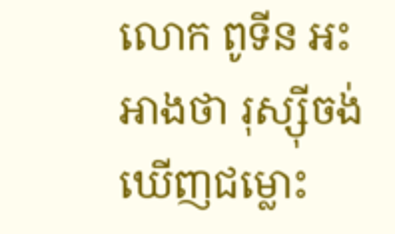លោក ពូទីន អះអាងថា រុស្ស៊ីចង់ឃើញជម្លោះ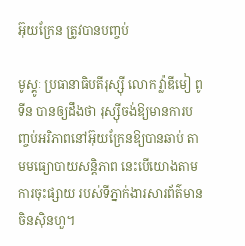អ៊ុយក្រែន ត្រូវបានបញ្ចប់

មូស្គូៈ ប្រធានាធិបតីរុស្ស៊ី លោក វ្ល៉ាឌីមៀ ពូទីន បានឲ្យដឹងថា រុស្ស៊ីចង់ឱ្យមានការបញ្ចប់អរិភាពនៅអ៊ុយក្រែនឱ្យបានឆាប់ តាមមធ្យោបាយសន្តិភាព នេះបើយោងតាមការចុះផ្សាយ របស់ទីភ្នាក់ងារសារព័ត៌មានចិនស៊ិនហួ។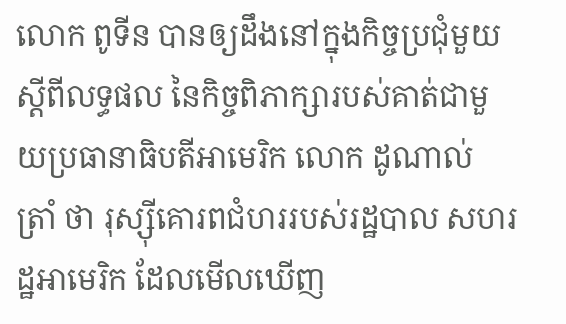លោក ពូទីន បានឲ្យដឹងនៅក្នុងកិច្ចប្រជុំមួយស្តីពីលទ្ធផល នៃកិច្ចពិភាក្សារបស់គាត់ជាមួយប្រធានាធិបតីអាមេរិក លោក ដូណាល់ ត្រាំ ថា រុស្ស៊ីគោរពជំហររបស់រដ្ឋបាល សហរដ្ឋអាមេរិក ដែលមើលឃើញ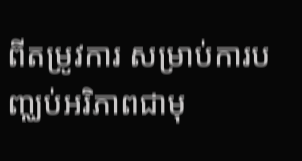ពីតម្រូវការ សម្រាប់ការបញ្ឈប់អរិភាពជាមុ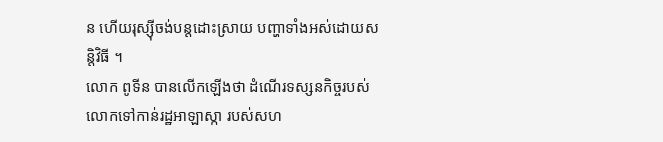ន ហើយរុស្ស៊ីចង់បន្តដោះស្រាយ បញ្ហាទាំងអស់ដោយសន្តិវិធី ។
លោក ពូទីន បានលើកឡើងថា ដំណើរទស្សនកិច្ចរបស់លោកទៅកាន់រដ្ឋអាឡាស្កា របស់សហ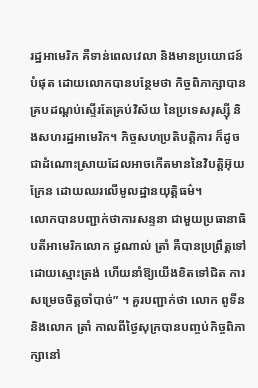រដ្ឋអាមេរិក គឺទាន់ពេលវេលា និងមានប្រយោជន៍បំផុត ដោយលោកបានបន្ថែមថា កិច្ចពិភាក្សាបានគ្របដណ្តប់ស្ទើរតែគ្រប់វិស័យ នៃប្រទេសរុស្ស៊ី និងសហរដ្ឋអាមេរិក។ កិច្ចសហប្រតិបត្តិការ ក៏ដូចជាដំណោះស្រាយដែលអាចកើតមាននៃវិបត្តិអ៊ុយក្រែន ដោយឈរលើមូលដ្ឋានយុត្តិធម៌។
លោកបានបញ្ជាក់ថាការសន្ទនា ជាមួយប្រធានាធិបតីអាមេរិកលោក ដូណាល់ ត្រាំ គឺបានប្រព្រឹត្ដទៅដោយស្មោះត្រង់ ហើយនាំឱ្យយើងខិតទៅជិត ការសម្រេចចិត្តចាំបាច់” ។ គួរបញ្ជាក់ថា លោក ពូទីន និងលោក ត្រាំ កាលពីថ្ងៃសុក្របានបញ្ចប់កិច្ចពិភាក្សានៅ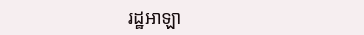រដ្ឋអាឡា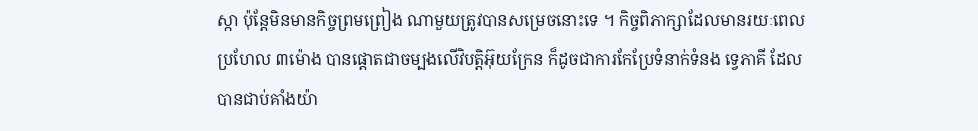ស្កា ប៉ុន្តែមិនមានកិច្ចព្រមព្រៀង ណាមួយត្រូវបានសម្រេចនោះទេ ។ កិច្ចពិភាក្សាដែលមានរយៈពេលប្រហែល ៣ម៉ោង បានផ្តោតជាចម្បងលើវិបត្តិអ៊ុយក្រែន ក៏ដូចជាការកែប្រែទំនាក់ទំនង ទ្វេភាគី ដែលបានជាប់គាំងយ៉ា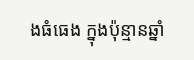ងធំធេង ក្នុងប៉ុន្មានឆ្នាំ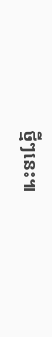ថ្មីៗនេះ៕